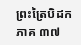ព្រះត្រៃបិដក ភាគ ៣៧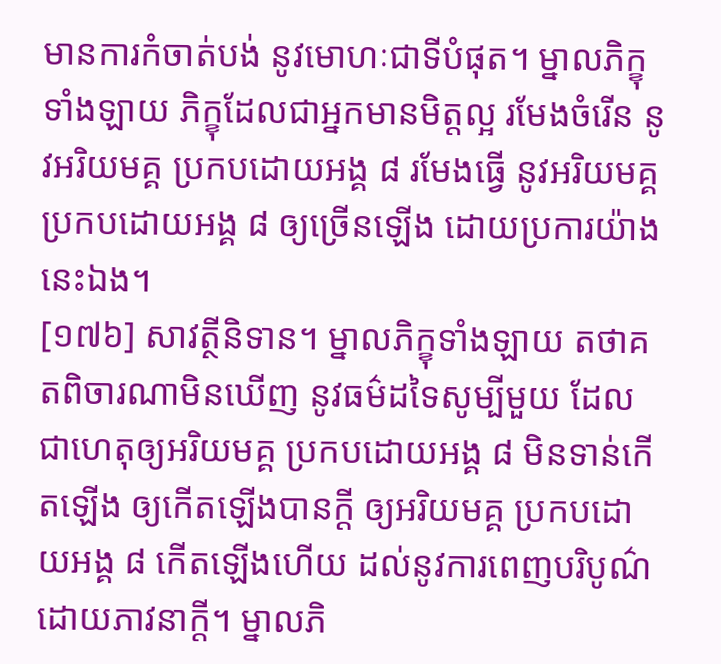មានការកំចាត់បង់ នូវមោហៈជាទីបំផុត។ ម្នាលភិក្ខុទាំងឡាយ ភិក្ខុដែលជាអ្នកមានមិត្តល្អ រមែងចំរើន នូវអរិយមគ្គ ប្រកបដោយអង្គ ៨ រមែងធ្វើ នូវអរិយមគ្គ ប្រកបដោយអង្គ ៨ ឲ្យច្រើនឡើង ដោយប្រការយ៉ាងនេះឯង។
[១៧៦] សាវត្ថីនិទាន។ ម្នាលភិក្ខុទាំងឡាយ តថាគតពិចារណាមិនឃើញ នូវធម៌ដទៃសូម្បីមួយ ដែលជាហេតុឲ្យអរិយមគ្គ ប្រកបដោយអង្គ ៨ មិនទាន់កើតឡើង ឲ្យកើតឡើងបានក្តី ឲ្យអរិយមគ្គ ប្រកបដោយអង្គ ៨ កើតឡើងហើយ ដល់នូវការពេញបរិបូណ៌ ដោយភាវនាក្តី។ ម្នាលភិ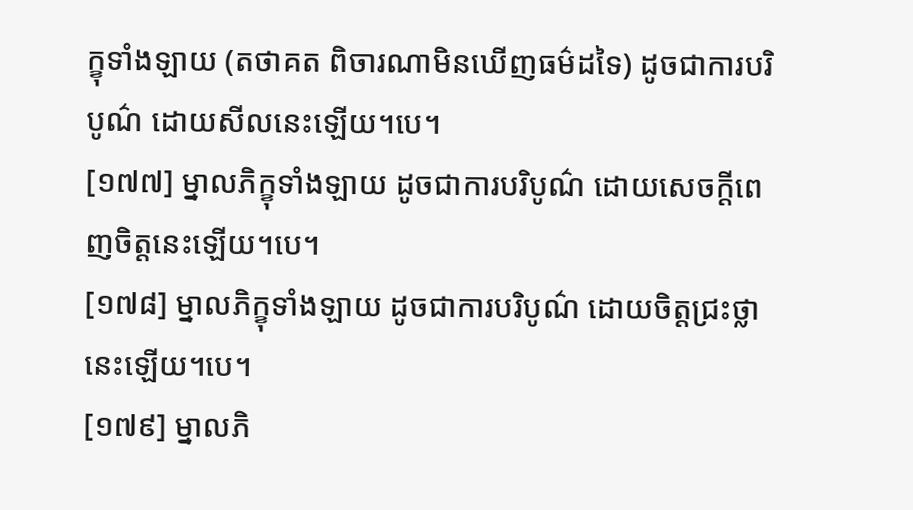ក្ខុទាំងឡាយ (តថាគត ពិចារណាមិនឃើញធម៌ដទៃ) ដូចជាការបរិបូណ៌ ដោយសីលនេះឡើយ។បេ។
[១៧៧] ម្នាលភិក្ខុទាំងឡាយ ដូចជាការបរិបូណ៌ ដោយសេចក្តីពេញចិត្តនេះឡើយ។បេ។
[១៧៨] ម្នាលភិក្ខុទាំងឡាយ ដូចជាការបរិបូណ៌ ដោយចិត្តជ្រះថ្លានេះឡើយ។បេ។
[១៧៩] ម្នាលភិ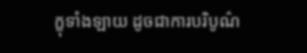ក្ខុទាំងឡាយ ដូចជាការបរិបូណ៌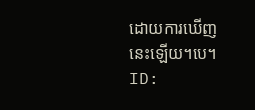ដោយការឃើញនេះឡើយ។បេ។
ID: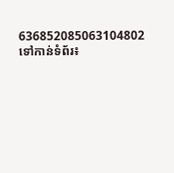636852085063104802
ទៅកាន់ទំព័រ៖